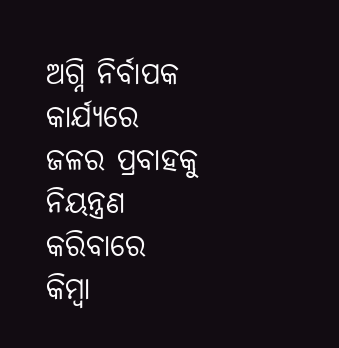ଅଗ୍ନି ନିର୍ବାପକ କାର୍ଯ୍ୟରେ ଜଳର ପ୍ରବାହକୁ ନିୟନ୍ତ୍ରଣ କରିବାରେ କିମ୍ବା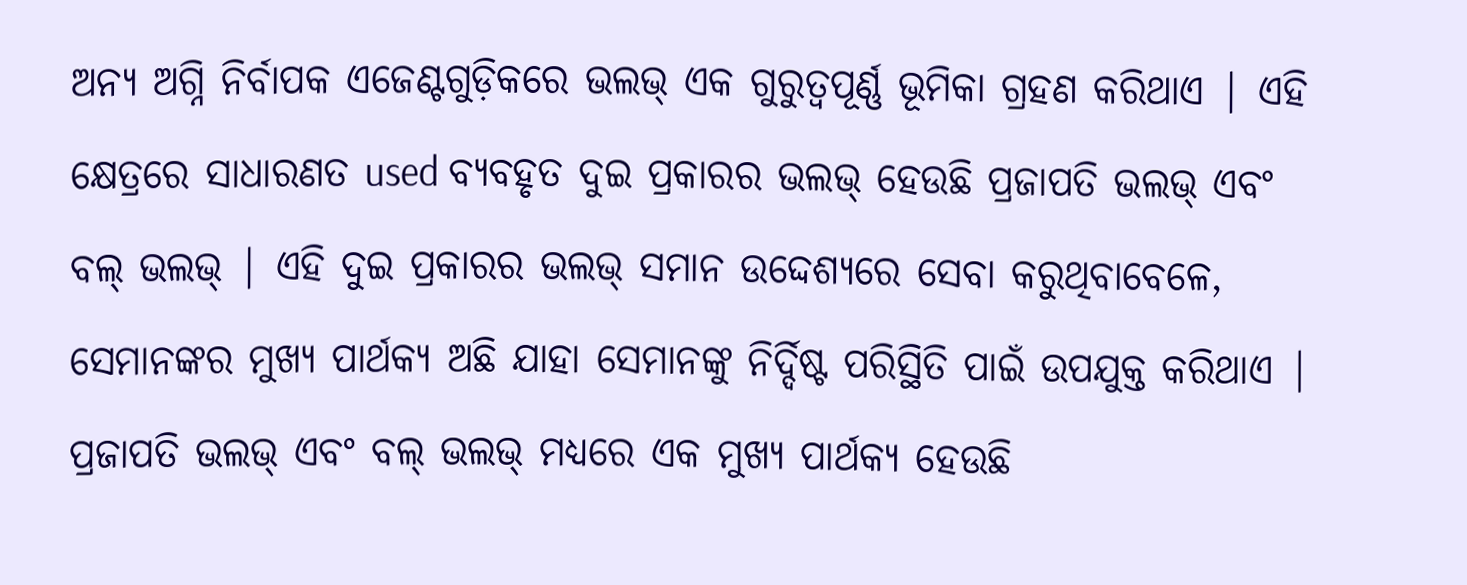ଅନ୍ୟ ଅଗ୍ନି ନିର୍ବାପକ ଏଜେଣ୍ଟଗୁଡ଼ିକରେ ଭଲଭ୍ ଏକ ଗୁରୁତ୍ୱପୂର୍ଣ୍ଣ ଭୂମିକା ଗ୍ରହଣ କରିଥାଏ | ଏହି କ୍ଷେତ୍ରରେ ସାଧାରଣତ used ବ୍ୟବହୃତ ଦୁଇ ପ୍ରକାରର ଭଲଭ୍ ହେଉଛି ପ୍ରଜାପତି ଭଲଭ୍ ଏବଂ ବଲ୍ ଭଲଭ୍ | ଏହି ଦୁଇ ପ୍ରକାରର ଭଲଭ୍ ସମାନ ଉଦ୍ଦେଶ୍ୟରେ ସେବା କରୁଥିବାବେଳେ, ସେମାନଙ୍କର ମୁଖ୍ୟ ପାର୍ଥକ୍ୟ ଅଛି ଯାହା ସେମାନଙ୍କୁ ନିର୍ଦ୍ଦିଷ୍ଟ ପରିସ୍ଥିତି ପାଇଁ ଉପଯୁକ୍ତ କରିଥାଏ |
ପ୍ରଜାପତି ଭଲଭ୍ ଏବଂ ବଲ୍ ଭଲଭ୍ ମଧ୍ୟରେ ଏକ ମୁଖ୍ୟ ପାର୍ଥକ୍ୟ ହେଉଛି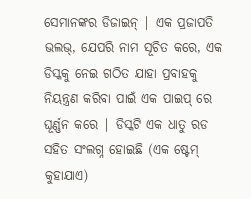ସେମାନଙ୍କର ଡିଜାଇନ୍ | ଏକ ପ୍ରଜାପତି ଭଲଭ୍, ଯେପରି ନାମ ସୂଚିତ କରେ, ଏକ ଡିସ୍କକୁ ନେଇ ଗଠିତ ଯାହା ପ୍ରବାହକୁ ନିୟନ୍ତ୍ରଣ କରିବା ପାଇଁ ଏକ ପାଇପ୍ ରେ ଘୂର୍ଣ୍ଣନ କରେ | ଡିସ୍କଟି ଏକ ଧାତୁ ରଡ ସହିତ ସଂଲଗ୍ନ ହୋଇଛି (ଏକ ଷ୍ଟେମ୍ କୁହାଯାଏ)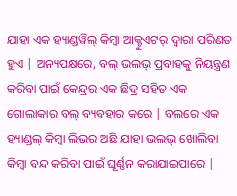ଯାହା ଏକ ହ୍ୟାଣ୍ଡୱିଲ୍ କିମ୍ବା ଆକ୍ଟୁଏଟର୍ ଦ୍ୱାରା ପରିଣତ ହୁଏ | ଅନ୍ୟପକ୍ଷରେ, ବଲ୍ ଭଲଭ୍ ପ୍ରବାହକୁ ନିୟନ୍ତ୍ରଣ କରିବା ପାଇଁ କେନ୍ଦ୍ରର ଏକ ଛିଦ୍ର ସହିତ ଏକ ଗୋଲାକାର ବଲ୍ ବ୍ୟବହାର କରେ | ବଲରେ ଏକ ହ୍ୟାଣ୍ଡଲ୍ କିମ୍ବା ଲିଭର ଅଛି ଯାହା ଭଲଭ୍ ଖୋଲିବା କିମ୍ବା ବନ୍ଦ କରିବା ପାଇଁ ଘୂର୍ଣ୍ଣନ କରାଯାଇପାରେ |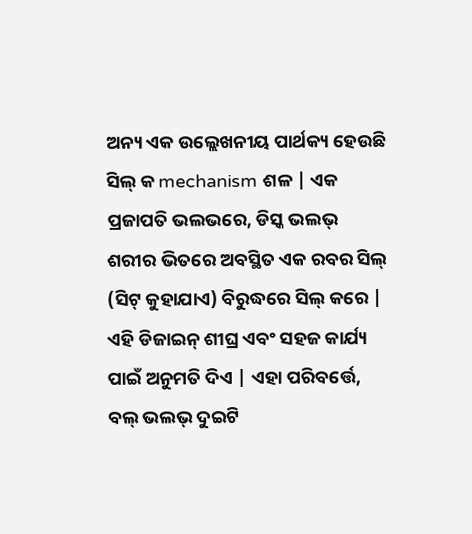ଅନ୍ୟ ଏକ ଉଲ୍ଲେଖନୀୟ ପାର୍ଥକ୍ୟ ହେଉଛି ସିଲ୍ କ mechanism ଶଳ | ଏକ ପ୍ରଜାପତି ଭଲଭରେ, ଡିସ୍କ ଭଲଭ୍ ଶରୀର ଭିତରେ ଅବସ୍ଥିତ ଏକ ରବର ସିଲ୍ (ସିଟ୍ କୁହାଯାଏ) ବିରୁଦ୍ଧରେ ସିଲ୍ କରେ | ଏହି ଡିଜାଇନ୍ ଶୀଘ୍ର ଏବଂ ସହଜ କାର୍ଯ୍ୟ ପାଇଁ ଅନୁମତି ଦିଏ | ଏହା ପରିବର୍ତ୍ତେ, ବଲ୍ ଭଲଭ୍ ଦୁଇଟି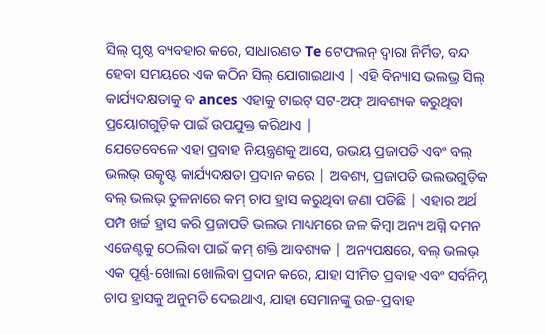ସିଲ୍ ପୃଷ୍ଠ ବ୍ୟବହାର କରେ, ସାଧାରଣତ Te ଟେଫଲନ୍ ଦ୍ୱାରା ନିର୍ମିତ, ବନ୍ଦ ହେବା ସମୟରେ ଏକ କଠିନ ସିଲ୍ ଯୋଗାଇଥାଏ | ଏହି ବିନ୍ୟାସ ଭଲଭ୍ର ସିଲ୍ କାର୍ଯ୍ୟଦକ୍ଷତାକୁ ବ ances ଏହାକୁ ଟାଇଟ୍ ସଟ-ଅଫ୍ ଆବଶ୍ୟକ କରୁଥିବା ପ୍ରୟୋଗଗୁଡ଼ିକ ପାଇଁ ଉପଯୁକ୍ତ କରିଥାଏ |
ଯେତେବେଳେ ଏହା ପ୍ରବାହ ନିୟନ୍ତ୍ରଣକୁ ଆସେ, ଉଭୟ ପ୍ରଜାପତି ଏବଂ ବଲ୍ ଭଲଭ୍ ଉତ୍କୃଷ୍ଟ କାର୍ଯ୍ୟଦକ୍ଷତା ପ୍ରଦାନ କରେ | ଅବଶ୍ୟ, ପ୍ରଜାପତି ଭଲଭଗୁଡ଼ିକ ବଲ୍ ଭଲଭ୍ ତୁଳନାରେ କମ୍ ଚାପ ହ୍ରାସ କରୁଥିବା ଜଣା ପଡିଛି | ଏହାର ଅର୍ଥ ପମ୍ପ ଖର୍ଚ୍ଚ ହ୍ରାସ କରି ପ୍ରଜାପତି ଭଲଭ ମାଧ୍ୟମରେ ଜଳ କିମ୍ବା ଅନ୍ୟ ଅଗ୍ନି ଦମନ ଏଜେଣ୍ଟକୁ ଠେଲିବା ପାଇଁ କମ୍ ଶକ୍ତି ଆବଶ୍ୟକ | ଅନ୍ୟପକ୍ଷରେ, ବଲ୍ ଭଲଭ୍ ଏକ ପୂର୍ଣ୍ଣ-ଖୋଲା ଖୋଲିବା ପ୍ରଦାନ କରେ, ଯାହା ସୀମିତ ପ୍ରବାହ ଏବଂ ସର୍ବନିମ୍ନ ଚାପ ହ୍ରାସକୁ ଅନୁମତି ଦେଇଥାଏ, ଯାହା ସେମାନଙ୍କୁ ଉଚ୍ଚ-ପ୍ରବାହ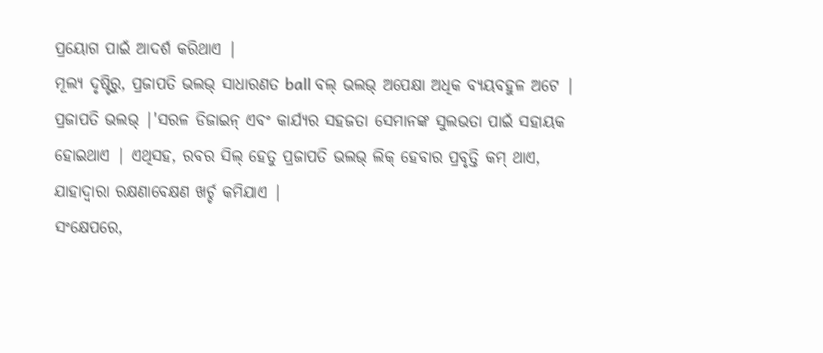ପ୍ରୟୋଗ ପାଇଁ ଆଦର୍ଶ କରିଥାଏ |
ମୂଲ୍ୟ ଦୃଷ୍ଟିରୁ, ପ୍ରଜାପତି ଭଲଭ୍ ସାଧାରଣତ ball ବଲ୍ ଭଲଭ୍ ଅପେକ୍ଷା ଅଧିକ ବ୍ୟୟବହୁଳ ଅଟେ | ପ୍ରଜାପତି ଭଲଭ୍ |'ସରଳ ଡିଜାଇନ୍ ଏବଂ କାର୍ଯ୍ୟର ସହଜତା ସେମାନଙ୍କ ସୁଲଭତା ପାଇଁ ସହାୟକ ହୋଇଥାଏ | ଏଥିସହ, ରବର ସିଲ୍ ହେତୁ ପ୍ରଜାପତି ଭଲଭ୍ ଲିକ୍ ହେବାର ପ୍ରବୃତ୍ତି କମ୍ ଥାଏ, ଯାହାଦ୍ୱାରା ରକ୍ଷଣାବେକ୍ଷଣ ଖର୍ଚ୍ଚ କମିଯାଏ |
ସଂକ୍ଷେପରେ,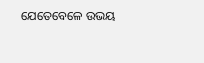ଯେତେବେଳେ ଉଭୟ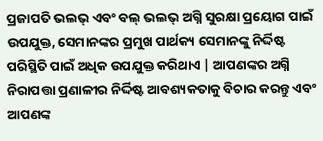ପ୍ରଜାପତି ଭଲଭ୍ ଏବଂ ବଲ୍ ଭଲଭ୍ ଅଗ୍ନି ସୁରକ୍ଷା ପ୍ରୟୋଗ ପାଇଁ ଉପଯୁକ୍ତ, ସେମାନଙ୍କର ପ୍ରମୁଖ ପାର୍ଥକ୍ୟ ସେମାନଙ୍କୁ ନିର୍ଦ୍ଦିଷ୍ଟ ପରିସ୍ଥିତି ପାଇଁ ଅଧିକ ଉପଯୁକ୍ତ କରିଥାଏ | ଆପଣଙ୍କର ଅଗ୍ନି ନିରାପତ୍ତା ପ୍ରଣାଳୀର ନିର୍ଦ୍ଦିଷ୍ଟ ଆବଶ୍ୟକତାକୁ ବିଚାର କରନ୍ତୁ ଏବଂ ଆପଣଙ୍କ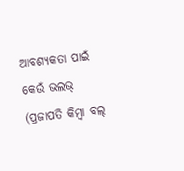ଆବଶ୍ୟକତା ପାଇଁ କେଉଁ ଭଲଭ୍ (ପ୍ରଜାପତି କିମ୍ବା ବଲ୍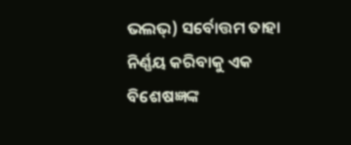ଭଲଭ୍) ସର୍ବୋତ୍ତମ ତାହା ନିର୍ଣ୍ଣୟ କରିବାକୁ ଏକ ବିଶେଷଜ୍ଞଙ୍କ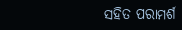ସହିତ ପରାମର୍ଶ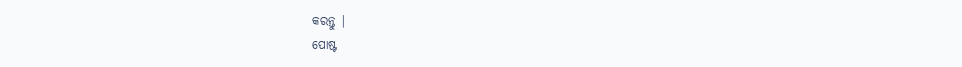କରନ୍ତୁ |
ପୋଷ୍ଟ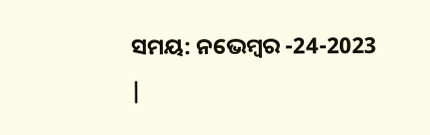ସମୟ: ନଭେମ୍ବର -24-2023 |